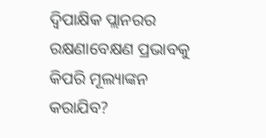ଦ୍ୱିପାକ୍ଷିକ ପ୍ଲାନରର ରକ୍ଷଣାବେକ୍ଷଣ ପ୍ରଭାବକୁ କିପରି ମୂଲ୍ୟାଙ୍କନ କରାଯିବ?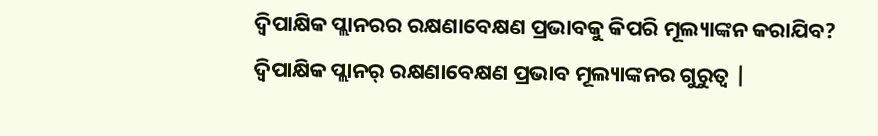ଦ୍ୱିପାକ୍ଷିକ ପ୍ଲାନରର ରକ୍ଷଣାବେକ୍ଷଣ ପ୍ରଭାବକୁ କିପରି ମୂଲ୍ୟାଙ୍କନ କରାଯିବ?
ଦ୍ୱିପାକ୍ଷିକ ପ୍ଲାନର୍ ରକ୍ଷଣାବେକ୍ଷଣ ପ୍ରଭାବ ମୂଲ୍ୟାଙ୍କନର ଗୁରୁତ୍ୱ |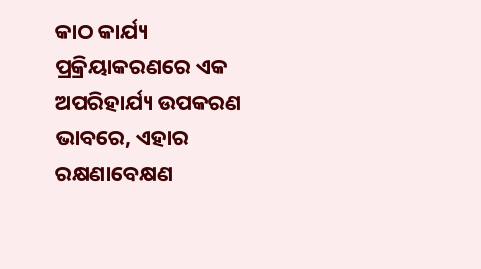କାଠ କାର୍ଯ୍ୟ ପ୍ରକ୍ରିୟାକରଣରେ ଏକ ଅପରିହାର୍ଯ୍ୟ ଉପକରଣ ଭାବରେ, ଏହାର ରକ୍ଷଣାବେକ୍ଷଣ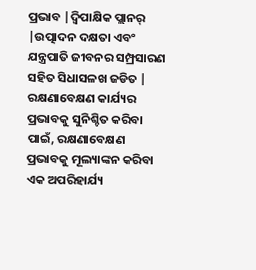ପ୍ରଭାବ |ଦ୍ୱିପାକ୍ଷିକ ପ୍ଲାନର୍ |ଉତ୍ପାଦନ ଦକ୍ଷତା ଏବଂ ଯନ୍ତ୍ରପାତି ଜୀବନର ସମ୍ପ୍ରସାରଣ ସହିତ ସିଧାସଳଖ ଜଡିତ |
ରକ୍ଷଣାବେକ୍ଷଣ କାର୍ଯ୍ୟର ପ୍ରଭାବକୁ ସୁନିଶ୍ଚିତ କରିବା ପାଇଁ, ରକ୍ଷଣାବେକ୍ଷଣ ପ୍ରଭାବକୁ ମୂଲ୍ୟାଙ୍କନ କରିବା ଏକ ଅପରିହାର୍ଯ୍ୟ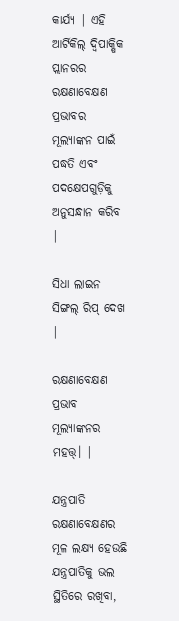କାର୍ଯ୍ୟ | ଏହି ଆର୍ଟିକିଲ୍ ଦ୍ୱିପାକ୍ଷିକ ପ୍ଲାନରର ରକ୍ଷଣାବେକ୍ଷଣ ପ୍ରଭାବର ମୂଲ୍ୟାଙ୍କନ ପାଇଁ ପଦ୍ଧତି ଏବଂ ପଦକ୍ଷେପଗୁଡ଼ିକୁ ଅନୁସନ୍ଧାନ କରିବ |

ସିଧା ଲାଇନ ସିଙ୍ଗଲ୍ ରିପ୍ ଦେଖ |

ରକ୍ଷଣାବେକ୍ଷଣ ପ୍ରଭାବ ମୂଲ୍ୟାଙ୍କନର ମହତ୍ତ୍। |

ଯନ୍ତ୍ରପାତି ରକ୍ଷଣାବେକ୍ଷଣର ମୂଳ ଲକ୍ଷ୍ୟ ହେଉଛି ଯନ୍ତ୍ରପାତିକୁ ଭଲ ସ୍ଥିତିରେ ରଖିବା,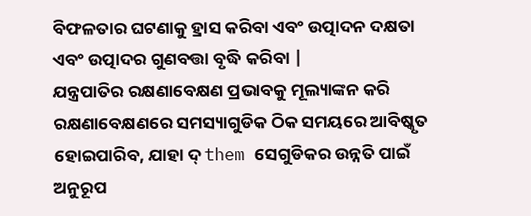ବିଫଳତାର ଘଟଣାକୁ ହ୍ରାସ କରିବା ଏବଂ ଉତ୍ପାଦନ ଦକ୍ଷତା ଏବଂ ଉତ୍ପାଦର ଗୁଣବତ୍ତା ବୃଦ୍ଧି କରିବା |
ଯନ୍ତ୍ରପାତିର ରକ୍ଷଣାବେକ୍ଷଣ ପ୍ରଭାବକୁ ମୂଲ୍ୟାଙ୍କନ କରି ରକ୍ଷଣାବେକ୍ଷଣରେ ସମସ୍ୟାଗୁଡିକ ଠିକ ସମୟରେ ଆବିଷ୍କୃତ ହୋଇପାରିବ, ଯାହା ଦ୍ them ସେଗୁଡିକର ଉନ୍ନତି ପାଇଁ ଅନୁରୂପ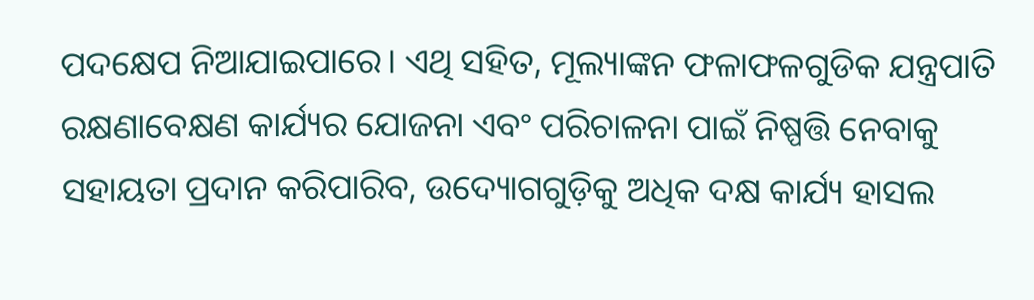ପଦକ୍ଷେପ ନିଆଯାଇପାରେ। ଏଥି ସହିତ, ମୂଲ୍ୟାଙ୍କନ ଫଳାଫଳଗୁଡିକ ଯନ୍ତ୍ରପାତି ରକ୍ଷଣାବେକ୍ଷଣ କାର୍ଯ୍ୟର ଯୋଜନା ଏବଂ ପରିଚାଳନା ପାଇଁ ନିଷ୍ପତ୍ତି ନେବାକୁ ସହାୟତା ପ୍ରଦାନ କରିପାରିବ, ଉଦ୍ୟୋଗଗୁଡ଼ିକୁ ଅଧିକ ଦକ୍ଷ କାର୍ଯ୍ୟ ହାସଲ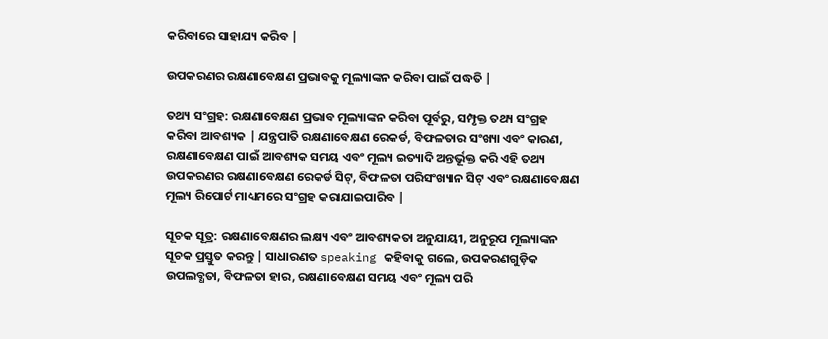କରିବାରେ ସାହାଯ୍ୟ କରିବ |

ଉପକରଣର ରକ୍ଷଣାବେକ୍ଷଣ ପ୍ରଭାବକୁ ମୂଲ୍ୟାଙ୍କନ କରିବା ପାଇଁ ପଦ୍ଧତି |

ତଥ୍ୟ ସଂଗ୍ରହ: ରକ୍ଷଣାବେକ୍ଷଣ ପ୍ରଭାବ ମୂଲ୍ୟାଙ୍କନ କରିବା ପୂର୍ବରୁ, ସମ୍ପୃକ୍ତ ତଥ୍ୟ ସଂଗ୍ରହ କରିବା ଆବଶ୍ୟକ | ଯନ୍ତ୍ରପାତି ରକ୍ଷଣାବେକ୍ଷଣ ରେକର୍ଡ, ବିଫଳତାର ସଂଖ୍ୟା ଏବଂ କାରଣ, ରକ୍ଷଣାବେକ୍ଷଣ ପାଇଁ ଆବଶ୍ୟକ ସମୟ ଏବଂ ମୂଲ୍ୟ ଇତ୍ୟାଦି ଅନ୍ତର୍ଭୂକ୍ତ କରି ଏହି ତଥ୍ୟ ଉପକରଣର ରକ୍ଷଣାବେକ୍ଷଣ ରେକର୍ଡ ସିଟ୍, ବିଫଳତା ପରିସଂଖ୍ୟାନ ସିଟ୍ ଏବଂ ରକ୍ଷଣାବେକ୍ଷଣ ମୂଲ୍ୟ ରିପୋର୍ଟ ମାଧ୍ୟମରେ ସଂଗ୍ରହ କରାଯାଇପାରିବ |

ସୂଚକ ସୂତ୍ର: ରକ୍ଷଣାବେକ୍ଷଣର ଲକ୍ଷ୍ୟ ଏବଂ ଆବଶ୍ୟକତା ଅନୁଯାୟୀ, ଅନୁରୂପ ମୂଲ୍ୟାଙ୍କନ ସୂଚକ ପ୍ରସ୍ତୁତ କରନ୍ତୁ | ସାଧାରଣତ speaking କହିବାକୁ ଗଲେ, ଉପକରଣଗୁଡ଼ିକ ଉପଲବ୍ଧତା, ବିଫଳତା ହାର, ରକ୍ଷଣାବେକ୍ଷଣ ସମୟ ଏବଂ ମୂଲ୍ୟ ପରି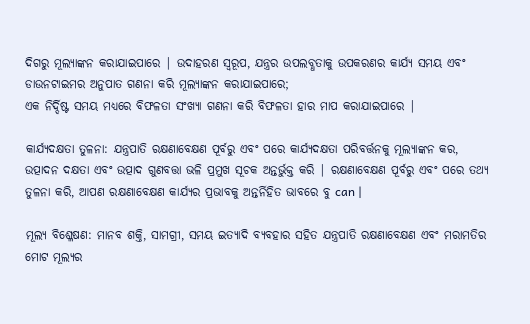ଦିଗରୁ ମୂଲ୍ୟାଙ୍କନ କରାଯାଇପାରେ | ଉଦାହରଣ ସ୍ୱରୂପ, ଯନ୍ତ୍ରର ଉପଲବ୍ଧତାକୁ ଉପକରଣର କାର୍ଯ୍ୟ ସମୟ ଏବଂ ଡାଉନଟାଇମର ଅନୁପାତ ଗଣନା କରି ମୂଲ୍ୟାଙ୍କନ କରାଯାଇପାରେ;
ଏକ ନିର୍ଦ୍ଦିଷ୍ଟ ସମୟ ମଧ୍ୟରେ ବିଫଳତା ସଂଖ୍ୟା ଗଣନା କରି ବିଫଳତା ହାର ମାପ କରାଯାଇପାରେ |

କାର୍ଯ୍ୟଦକ୍ଷତା ତୁଳନା: ଯନ୍ତ୍ରପାତି ରକ୍ଷଣାବେକ୍ଷଣ ପୂର୍ବରୁ ଏବଂ ପରେ କାର୍ଯ୍ୟଦକ୍ଷତା ପରିବର୍ତ୍ତନକୁ ମୂଲ୍ୟାଙ୍କନ କର, ଉତ୍ପାଦନ ଦକ୍ଷତା ଏବଂ ଉତ୍ପାଦ ଗୁଣବତ୍ତା ଭଳି ପ୍ରମୁଖ ସୂଚକ ଅନ୍ତର୍ଭୁକ୍ତ କରି | ରକ୍ଷଣାବେକ୍ଷଣ ପୂର୍ବରୁ ଏବଂ ପରେ ତଥ୍ୟ ତୁଳନା କରି, ଆପଣ ରକ୍ଷଣାବେକ୍ଷଣ କାର୍ଯ୍ୟର ପ୍ରଭାବକୁ ଅନ୍ତର୍ନିହିତ ଭାବରେ ବୁ can |

ମୂଲ୍ୟ ବିଶ୍ଳେଷଣ: ମାନବ ଶକ୍ତି, ସାମଗ୍ରୀ, ସମୟ ଇତ୍ୟାଦି ବ୍ୟବହାର ସହିତ ଯନ୍ତ୍ରପାତି ରକ୍ଷଣାବେକ୍ଷଣ ଏବଂ ମରାମତିର ମୋଟ ମୂଲ୍ୟର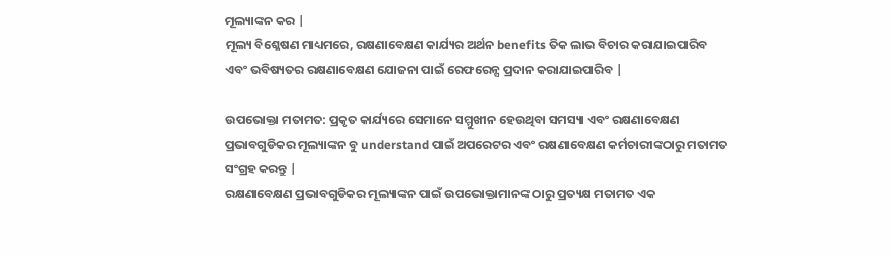ମୂଲ୍ୟାଙ୍କନ କର |
ମୂଲ୍ୟ ବିଶ୍ଳେଷଣ ମାଧ୍ୟମରେ, ରକ୍ଷଣାବେକ୍ଷଣ କାର୍ଯ୍ୟର ଅର୍ଥନ benefits ତିକ ଲାଭ ବିଚାର କରାଯାଇପାରିବ ଏବଂ ଭବିଷ୍ୟତର ରକ୍ଷଣାବେକ୍ଷଣ ଯୋଜନା ପାଇଁ ରେଫରେନ୍ସ ପ୍ରଦାନ କରାଯାଇପାରିବ |

ଉପଭୋକ୍ତା ମତାମତ: ପ୍ରକୃତ କାର୍ଯ୍ୟରେ ସେମାନେ ସମ୍ମୁଖୀନ ହେଉଥିବା ସମସ୍ୟା ଏବଂ ରକ୍ଷଣାବେକ୍ଷଣ ପ୍ରଭାବଗୁଡିକର ମୂଲ୍ୟାଙ୍କନ ବୁ understand ପାଇଁ ଅପରେଟର ଏବଂ ରକ୍ଷଣାବେକ୍ଷଣ କର୍ମଚାରୀଙ୍କଠାରୁ ମତାମତ ସଂଗ୍ରହ କରନ୍ତୁ |
ରକ୍ଷଣାବେକ୍ଷଣ ପ୍ରଭାବଗୁଡିକର ମୂଲ୍ୟାଙ୍କନ ପାଇଁ ଉପଭୋକ୍ତାମାନଙ୍କ ଠାରୁ ପ୍ରତ୍ୟକ୍ଷ ମତାମତ ଏକ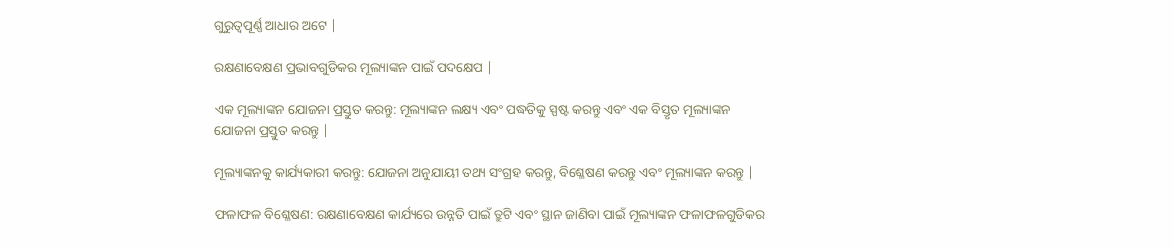ଗୁରୁତ୍ୱପୂର୍ଣ୍ଣ ଆଧାର ଅଟେ |

ରକ୍ଷଣାବେକ୍ଷଣ ପ୍ରଭାବଗୁଡିକର ମୂଲ୍ୟାଙ୍କନ ପାଇଁ ପଦକ୍ଷେପ |

ଏକ ମୂଲ୍ୟାଙ୍କନ ଯୋଜନା ପ୍ରସ୍ତୁତ କରନ୍ତୁ: ମୂଲ୍ୟାଙ୍କନ ଲକ୍ଷ୍ୟ ଏବଂ ପଦ୍ଧତିକୁ ସ୍ପଷ୍ଟ କରନ୍ତୁ ଏବଂ ଏକ ବିସ୍ତୃତ ମୂଲ୍ୟାଙ୍କନ ଯୋଜନା ପ୍ରସ୍ତୁତ କରନ୍ତୁ |

ମୂଲ୍ୟାଙ୍କନକୁ କାର୍ଯ୍ୟକାରୀ କରନ୍ତୁ: ଯୋଜନା ଅନୁଯାୟୀ ତଥ୍ୟ ସଂଗ୍ରହ କରନ୍ତୁ, ବିଶ୍ଳେଷଣ କରନ୍ତୁ ଏବଂ ମୂଲ୍ୟାଙ୍କନ କରନ୍ତୁ |

ଫଳାଫଳ ବିଶ୍ଳେଷଣ: ରକ୍ଷଣାବେକ୍ଷଣ କାର୍ଯ୍ୟରେ ଉନ୍ନତି ପାଇଁ ତ୍ରୁଟି ଏବଂ ସ୍ଥାନ ଜାଣିବା ପାଇଁ ମୂଲ୍ୟାଙ୍କନ ଫଳାଫଳଗୁଡିକର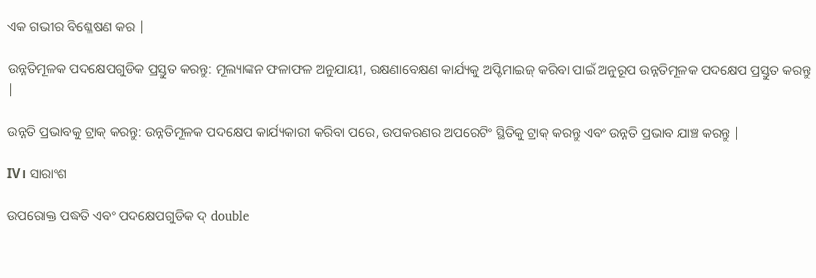ଏକ ଗଭୀର ବିଶ୍ଳେଷଣ କର |

ଉନ୍ନତିମୂଳକ ପଦକ୍ଷେପଗୁଡିକ ପ୍ରସ୍ତୁତ କରନ୍ତୁ: ମୂଲ୍ୟାଙ୍କନ ଫଳାଫଳ ଅନୁଯାୟୀ, ରକ୍ଷଣାବେକ୍ଷଣ କାର୍ଯ୍ୟକୁ ଅପ୍ଟିମାଇଜ୍ କରିବା ପାଇଁ ଅନୁରୂପ ଉନ୍ନତିମୂଳକ ପଦକ୍ଷେପ ପ୍ରସ୍ତୁତ କରନ୍ତୁ |

ଉନ୍ନତି ପ୍ରଭାବକୁ ଟ୍ରାକ୍ କରନ୍ତୁ: ଉନ୍ନତିମୂଳକ ପଦକ୍ଷେପ କାର୍ଯ୍ୟକାରୀ କରିବା ପରେ, ଉପକରଣର ଅପରେଟିଂ ସ୍ଥିତିକୁ ଟ୍ରାକ୍ କରନ୍ତୁ ଏବଂ ଉନ୍ନତି ପ୍ରଭାବ ଯାଞ୍ଚ କରନ୍ତୁ |

IV। ସାରାଂଶ

ଉପରୋକ୍ତ ପଦ୍ଧତି ଏବଂ ପଦକ୍ଷେପଗୁଡିକ ଦ୍ double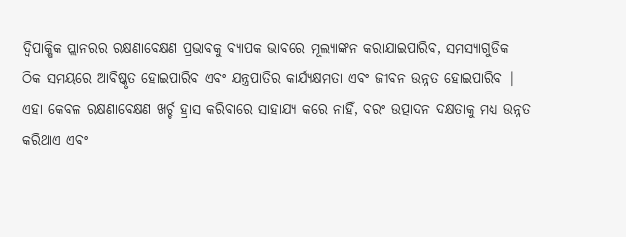ଦ୍ୱିପାକ୍ଷିକ ପ୍ଲାନରର ରକ୍ଷଣାବେକ୍ଷଣ ପ୍ରଭାବକୁ ବ୍ୟାପକ ଭାବରେ ମୂଲ୍ୟାଙ୍କନ କରାଯାଇପାରିବ, ସମସ୍ୟାଗୁଡିକ ଠିକ ସମୟରେ ଆବିଷ୍କୃତ ହୋଇପାରିବ ଏବଂ ଯନ୍ତ୍ରପାତିର କାର୍ଯ୍ୟକ୍ଷମତା ଏବଂ ଜୀବନ ଉନ୍ନତ ହୋଇପାରିବ |
ଏହା କେବଳ ରକ୍ଷଣାବେକ୍ଷଣ ଖର୍ଚ୍ଚ ହ୍ରାସ କରିବାରେ ସାହାଯ୍ୟ କରେ ନାହିଁ, ବରଂ ଉତ୍ପାଦନ ଦକ୍ଷତାକୁ ମଧ୍ୟ ଉନ୍ନତ କରିଥାଏ ଏବଂ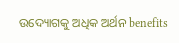ଉଦ୍ୟୋଗକୁ ଅଧିକ ଅର୍ଥନ benefits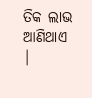ତିକ ଲାଭ ଆଣିଥାଏ |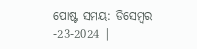ପୋଷ୍ଟ ସମୟ: ଡିସେମ୍ବର -23-2024 |